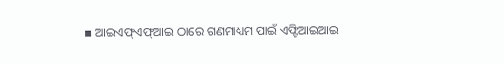▪ ଆଇଏଫ୍ଏଫ୍ଆଇ ଠାରେ ଗଣମାଧ୍ୟମ ପାଇଁ ଏଫ୍ଟିଆଇଆଇ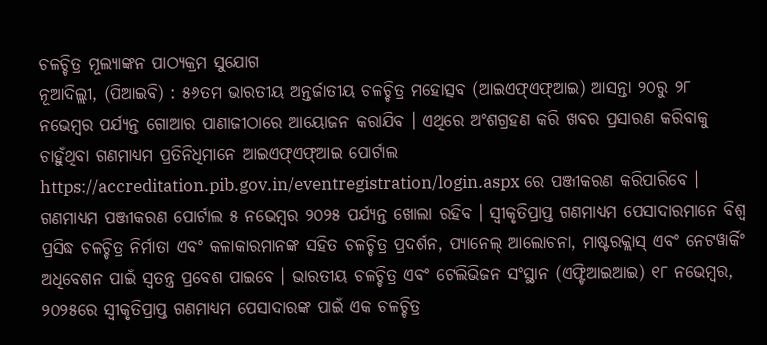ଚଳଚ୍ଚିତ୍ର ମୂଲ୍ୟାଙ୍କନ ପାଠ୍ୟକ୍ରମ ସୁଯୋଗ
ନୂଆଦିଲ୍ଲୀ, (ପିଆଇବି) : ୫୬ତମ ଭାରତୀୟ ଅନ୍ତର୍ଜାତୀୟ ଚଳଚ୍ଚିତ୍ର ମହୋତ୍ସବ (ଆଇଏଫ୍ଏଫ୍ଆଇ) ଆସନ୍ତା ୨୦ରୁ ୨୮ ନଭେମ୍ବର ପର୍ଯ୍ୟନ୍ତ ଗୋଆର ପାଣାଜୀଠାରେ ଆୟୋଜନ କରାଯିବ । ଏଥିରେ ଅଂଶଗ୍ରହଣ କରି ଖବର ପ୍ରସାରଣ କରିବାକୁ ଚାହୁଁଥିବା ଗଣମାଧ୍ୟମ ପ୍ରତିନିଧିମାନେ ଆଇଏଫ୍ଏଫ୍ଆଇ ପୋର୍ଟାଲ https://accreditation.pib.gov.in/eventregistration/login.aspx ରେ ପଞ୍ଜୀକରଣ କରିପାରିବେ । ଗଣମାଧ୍ୟମ ପଞ୍ଜୀକରଣ ପୋର୍ଟାଲ ୫ ନଭେମ୍ବର ୨୦୨୫ ପର୍ଯ୍ୟନ୍ତ ଖୋଲା ରହିବ । ସ୍ୱୀକୃତିପ୍ରାପ୍ତ ଗଣମାଧ୍ୟମ ପେସାଦାରମାନେ ବିଶ୍ୱ ପ୍ରସିଦ୍ଧ ଚଳଚ୍ଚିତ୍ର ନିର୍ମାତା ଏବଂ କଳାକାରମାନଙ୍କ ସହିତ ଚଳଚ୍ଚିତ୍ର ପ୍ରଦର୍ଶନ, ପ୍ୟାନେଲ୍ ଆଲୋଚନା, ମାଷ୍ଟରକ୍ଲାସ୍ ଏବଂ ନେଟୱାର୍କିଂ ଅଧିବେଶନ ପାଇଁ ସ୍ୱତନ୍ତ୍ର ପ୍ରବେଶ ପାଇବେ । ଭାରତୀୟ ଚଳଚ୍ଚିତ୍ର ଏବଂ ଟେଲିଭିଜନ ସଂସ୍ଥାନ (ଏଫ୍ଟିଆଇଆଇ) ୧୮ ନଭେମ୍ବର, ୨୦୨୫ରେ ସ୍ୱୀକୃତିପ୍ରାପ୍ତ ଗଣମାଧ୍ୟମ ପେସାଦାରଙ୍କ ପାଇଁ ଏକ ଚଳଚ୍ଚିତ୍ର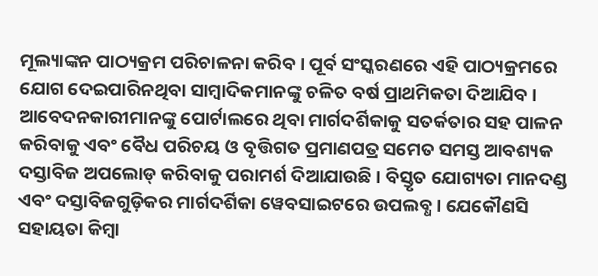ମୂଲ୍ୟାଙ୍କନ ପାଠ୍ୟକ୍ରମ ପରିଚାଳନା କରିବ । ପୂର୍ବ ସଂସ୍କରଣରେ ଏହି ପାଠ୍ୟକ୍ରମରେ ଯୋଗ ଦେଇପାରିନଥିବା ସାମ୍ବାଦିକମାନଙ୍କୁ ଚଳିତ ବର୍ଷ ପ୍ରାଥମିକତା ଦିଆଯିବ । ଆବେଦନକାରୀମାନଙ୍କୁ ପୋର୍ଟାଲରେ ଥିବା ମାର୍ଗଦର୍ଶିକାକୁ ସତର୍କତାର ସହ ପାଳନ କରିବାକୁ ଏବଂ ବୈଧ ପରିଚୟ ଓ ବୃତ୍ତିଗତ ପ୍ରମାଣପତ୍ର ସମେତ ସମସ୍ତ ଆବଶ୍ୟକ ଦସ୍ତାବିଜ ଅପଲୋଡ୍ କରିବାକୁ ପରାମର୍ଶ ଦିଆଯାଉଛି । ବିସ୍ତୃତ ଯୋଗ୍ୟତା ମାନଦଣ୍ଡ ଏବଂ ଦସ୍ତାବିଜଗୁଡ଼ିକର ମାର୍ଗଦର୍ଶିକା ୱେବସାଇଟରେ ଉପଲବ୍ଧ । ଯେକୌଣସି ସହାୟତା କିମ୍ବା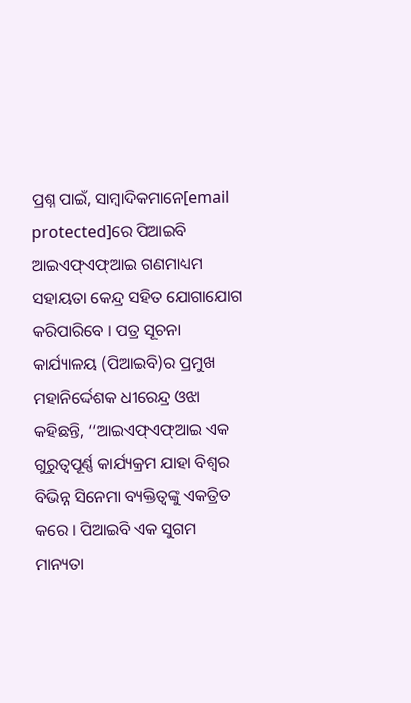ପ୍ରଶ୍ନ ପାଇଁ, ସାମ୍ବାଦିକମାନେ[email protected]ରେ ପିଆଇବି ଆଇଏଫ୍ଏଫ୍ଆଇ ଗଣମାଧ୍ୟମ ସହାୟତା କେନ୍ଦ୍ର ସହିତ ଯୋଗାଯୋଗ କରିପାରିବେ । ପତ୍ର ସୂଚନା କାର୍ଯ୍ୟାଳୟ (ପିଆଇବି)ର ପ୍ରମୁଖ ମହାନିର୍ଦ୍ଦେଶକ ଧୀରେନ୍ଦ୍ର ଓଝା କହିଛନ୍ତି, ‘‘ଆଇଏଫ୍ଏଫ୍ଆଇ ଏକ ଗୁରୁତ୍ୱପୂର୍ଣ୍ଣ କାର୍ଯ୍ୟକ୍ରମ ଯାହା ବିଶ୍ୱର ବିଭିନ୍ନ ସିନେମା ବ୍ୟକ୍ତିତ୍ୱଙ୍କୁ ଏକତ୍ରିତ କରେ । ପିଆଇବି ଏକ ସୁଗମ ମାନ୍ୟତା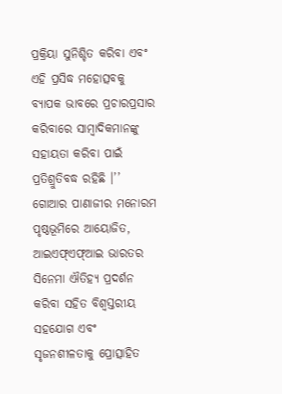ପ୍ରକ୍ରିୟା ସୁନିଶ୍ଚିତ କରିବା ଏବଂ ଏହି ପ୍ରସିଦ୍ଧ ମହୋତ୍ସବକୁ ବ୍ୟାପକ ଭାବରେ ପ୍ରଚାରପ୍ରସାର କରିବାରେ ସାମ୍ବାଦିକମାନଙ୍କୁ ସହାୟତା କରିବା ପାଇଁ ପ୍ରତିଶ୍ରୁତିବଦ୍ଧ ରହିଛି ।’’ ଗୋଆର ପାଣାଜୀର ମନୋରମ ପୃଷ୍ଠଭୂମିରେ ଆୟୋଜିତ, ଆଇଏଫ୍ଏଫ୍ଆଇ ଭାରତର ସିନେମା ଐତିହ୍ୟ ପ୍ରଦର୍ଶନ କରିବା ସହିତ ବିଶ୍ୱସ୍ତରୀୟ ସହଯୋଗ ଏବଂ ସୃଜନଶୀଳତାକୁ ପ୍ରୋତ୍ସାହିତ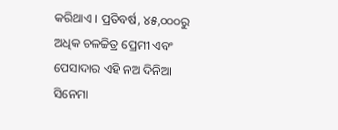କରିଥାଏ । ପ୍ରତିବର୍ଷ, ୪୫,୦୦୦ରୁ ଅଧିକ ଚଳଚ୍ଚିତ୍ର ପ୍ରେମୀ ଏବଂ ପେସାଦାର ଏହି ନଅ ଦିନିଆ ସିନେମା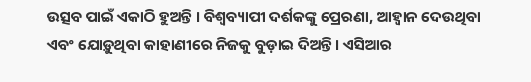ଉତ୍ସବ ପାଇଁ ଏକାଠି ହୁଅନ୍ତି । ବିଶ୍ୱବ୍ୟାପୀ ଦର୍ଶକଙ୍କୁ ପ୍ରେରଣା, ଆହ୍ୱାନ ଦେଉଥିବା ଏବଂ ଯୋଡ଼ୁଥିବା କାହାଣୀରେ ନିଜକୁ ବୁଡ଼ାଇ ଦିଅନ୍ତି । ଏସିଆର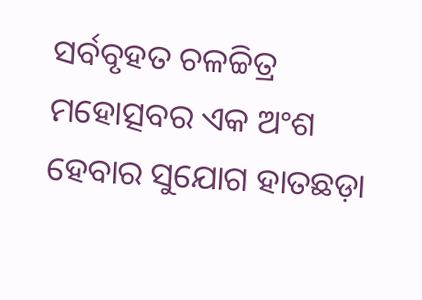ସର୍ବବୃହତ ଚଳଚ୍ଚିତ୍ର ମହୋତ୍ସବର ଏକ ଅଂଶ ହେବାର ସୁଯୋଗ ହାତଛଡ଼ା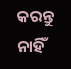କରନ୍ତୁ ନାହିଁ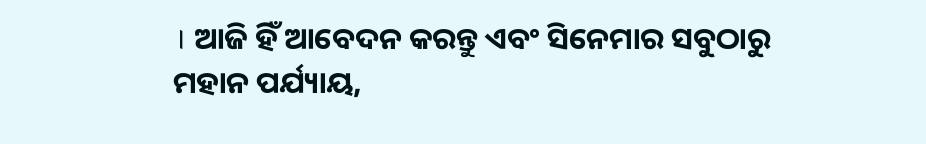। ଆଜି ହିଁ ଆବେଦନ କରନ୍ତୁ ଏବଂ ସିନେମାର ସବୁଠାରୁ ମହାନ ପର୍ଯ୍ୟାୟ,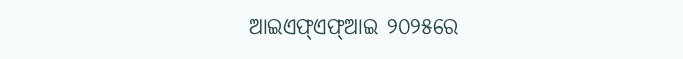ଆଇଏଫ୍ଏଫ୍ଆଇ ୨୦୨୫ରେ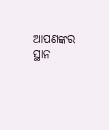ଆପଣଙ୍କର ସ୍ଥାନ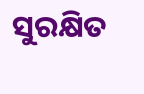ସୁରକ୍ଷିତ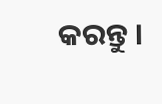କରନ୍ତୁ ।